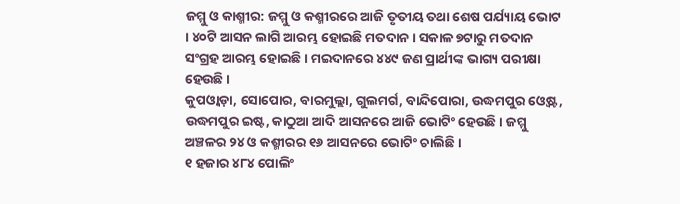ଜମ୍ମୁ ଓ କାଶ୍ମୀର: ଜମ୍ମୁ ଓ କଶ୍ମୀରରେ ଆଜି ତୃତୀୟ ତଥା ଶେଷ ପର୍ଯ୍ୟାୟ ଭୋଟ । ୪୦ଟି ଆସନ ଲାଗି ଆରମ୍ଭ ହୋଇଛି ମତଦାନ । ସକାଳ ୭ଟାରୁ ମତଦାନ ସଂଗ୍ରହ ଆରମ୍ଭ ହୋଇଛି । ମଇଦାନରେ ୪୪୯ ଜଣ ପ୍ରାର୍ଥୀଙ୍କ ଭାଗ୍ୟ ପରୀକ୍ଷା ହେଉଛି ।
କୁପଓ୍ୱାଡ଼ା, ସୋପୋର, ବାରମୁଲ୍ଲା, ଗୁଲମର୍ଗ, ବାନ୍ଦିପୋରା, ଉଦ୍ଧମପୁର ଓ୍ୱେଷ୍ଟ, ଉଦ୍ଧମପୁର ଇଷ୍ଟ, କାଠୁଆ ଆଦି ଆସନରେ ଆଜି ଭୋଟିଂ ହେଉଛି । ଜମ୍ମୁ ଅଞ୍ଚଳର ୨୪ ଓ କଶ୍ମୀରର ୧୬ ଆସନରେ ଭୋଟିଂ ଚାଲିଛି ।
୧ ହଜାର ୪୮୪ ପୋଲିଂ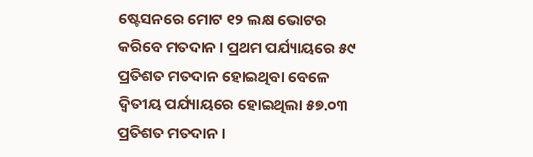ଷ୍ଟେସନରେ ମୋଟ ୧୨ ଲକ୍ଷ ଭୋଟର କରିବେ ମତଦାନ । ପ୍ରଥମ ପର୍ଯ୍ୟାୟରେ ୫୯ ପ୍ରତିଶତ ମତଦାନ ହୋଇଥିବା ବେଳେ ଦ୍ୱିତୀୟ ପର୍ଯ୍ୟାୟରେ ହୋଇଥିଲା ୫୭.୦୩ ପ୍ରତିଶତ ମତଦାନ ।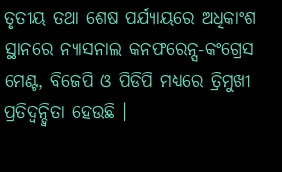ତୃତୀୟ ତଥା ଶେଷ ପର୍ଯ୍ୟାୟରେ ଅଧିକାଂଶ ସ୍ଥାନରେ ନ୍ୟାସନାଲ କନଫରେନ୍ସ-କଂଗ୍ରେସ ମେଣ୍ଟ, ବିଜେପି ଓ ପିଡିପି ମଧ୍ୟରେ ତ୍ରିମୁଖୀ ପ୍ରତିଦ୍ୱନ୍ଦ୍ୱିତା ହେଉଛି ।